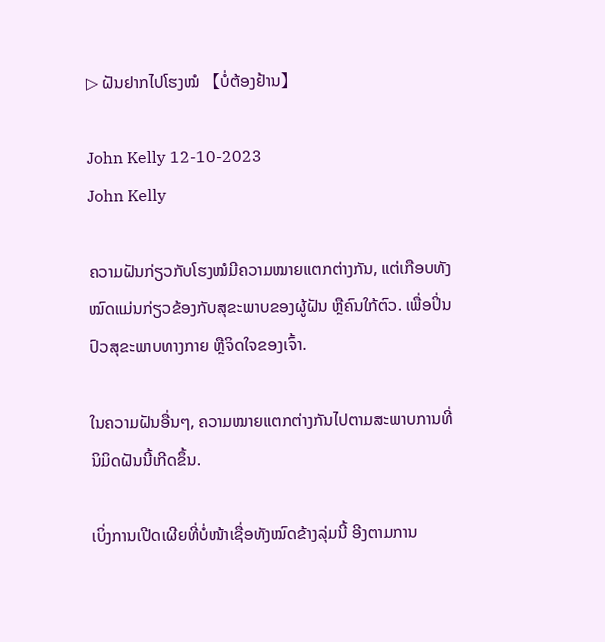▷ ຝັນຢາກໄປໂຮງໝໍ 【ບໍ່ຕ້ອງຢ້ານ】

John Kelly 12-10-2023
John Kelly

ຄວາມຝັນກ່ຽວກັບໂຮງໝໍມີຄວາມໝາຍແຕກຕ່າງກັນ, ແຕ່ເກືອບທັງໝົດແມ່ນກ່ຽວຂ້ອງກັບສຸຂະພາບຂອງຜູ້ຝັນ ຫຼືຄົນໃກ້ຕົວ. ເພື່ອປິ່ນປົວສຸຂະພາບທາງກາຍ ຫຼືຈິດໃຈຂອງເຈົ້າ.

ໃນຄວາມຝັນອື່ນໆ, ຄວາມໝາຍແຕກຕ່າງກັນໄປຕາມສະພາບການທີ່ນິມິດຝັນນີ້ເກີດຂຶ້ນ.

ເບິ່ງການເປີດເຜີຍທີ່ບໍ່ໜ້າເຊື່ອທັງໝົດຂ້າງລຸ່ມນີ້ ອີງຕາມການ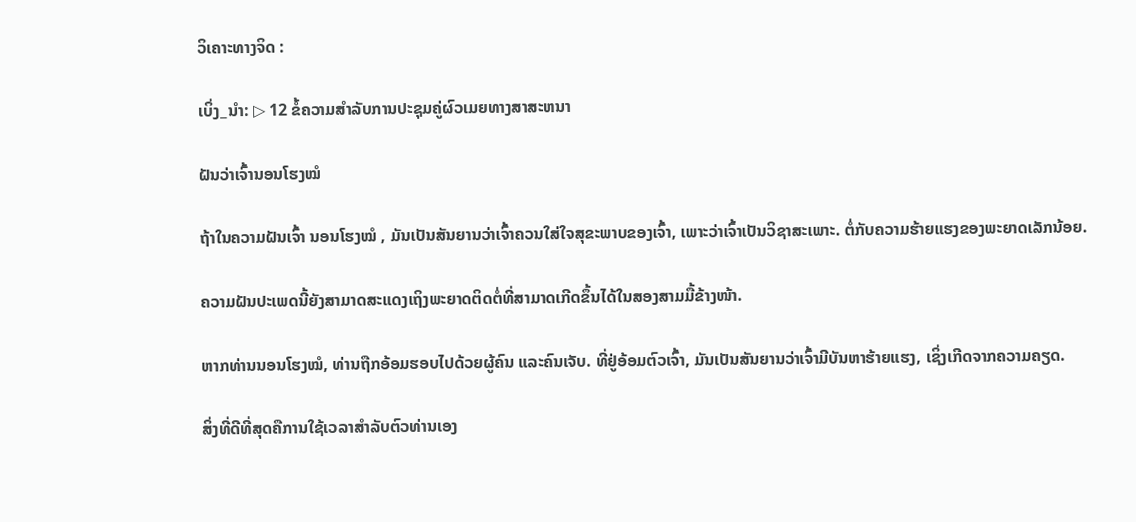ວິເຄາະທາງຈິດ :

ເບິ່ງ_ນຳ: ▷ 12 ຂໍ້ຄວາມສໍາລັບການປະຊຸມຄູ່ຜົວເມຍທາງສາສະຫນາ

ຝັນວ່າເຈົ້ານອນໂຮງໝໍ

ຖ້າໃນຄວາມຝັນເຈົ້າ ນອນໂຮງໝໍ , ມັນເປັນສັນຍານວ່າເຈົ້າຄວນໃສ່ໃຈສຸຂະພາບຂອງເຈົ້າ, ເພາະວ່າເຈົ້າເປັນວິຊາສະເພາະ. ຕໍ່ກັບຄວາມຮ້າຍແຮງຂອງພະຍາດເລັກນ້ອຍ.

ຄວາມຝັນປະເພດນີ້ຍັງສາມາດສະແດງເຖິງພະຍາດຕິດຕໍ່ທີ່ສາມາດເກີດຂຶ້ນໄດ້ໃນສອງສາມມື້ຂ້າງໜ້າ.

ຫາກທ່ານນອນໂຮງໝໍ, ທ່ານຖືກອ້ອມຮອບໄປດ້ວຍຜູ້ຄົນ ແລະຄົນເຈັບ. ທີ່ຢູ່ອ້ອມຕົວເຈົ້າ, ມັນເປັນສັນຍານວ່າເຈົ້າມີບັນຫາຮ້າຍແຮງ, ເຊິ່ງເກີດຈາກຄວາມຄຽດ.

ສິ່ງທີ່ດີທີ່ສຸດຄືການໃຊ້ເວລາສໍາລັບຕົວທ່ານເອງ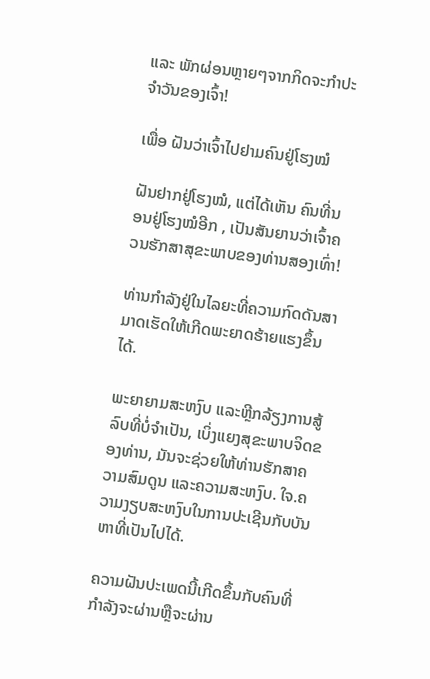ແລະ ພັກຜ່ອນຫຼາຍໆຈາກກິດຈະກໍາປະຈໍາວັນຂອງເຈົ້າ!

ເພື່ອ ຝັນວ່າເຈົ້າໄປຢາມຄົນຢູ່ໂຮງໝໍ

ຝັນຢາກຢູ່ໂຮງໝໍ, ແຕ່ໄດ້ເຫັນ ຄົນທີ່ນອນຢູ່ໂຮງໝໍອີກ , ເປັນສັນຍານວ່າເຈົ້າຄວນຮັກສາສຸຂະພາບຂອງທ່ານສອງເທົ່າ!

ທ່ານກຳລັງຢູ່ໃນໄລຍະທີ່ຄວາມກົດດັນສາມາດເຮັດໃຫ້ເກີດພະຍາດຮ້າຍແຮງຂຶ້ນໄດ້.

ພະຍາຍາມສະຫງົບ ແລະຫຼີກລ້ຽງການສູ້ລົບທີ່ບໍ່ຈຳເປັນ, ເບິ່ງແຍງສຸຂະພາບຈິດຂອງທ່ານ, ມັນຈະຊ່ວຍໃຫ້ທ່ານຮັກສາຄວາມສົມດູນ ແລະຄວາມສະຫງົບ. ໃຈ.ຄວາມງຽບສະຫງົບໃນການປະເຊີນກັບບັນຫາທີ່ເປັນໄປໄດ້.

ຄວາມຝັນປະເພດນີ້ເກີດຂຶ້ນກັບຄົນທີ່ກໍາລັງຈະຜ່ານຫຼືຈະຜ່ານ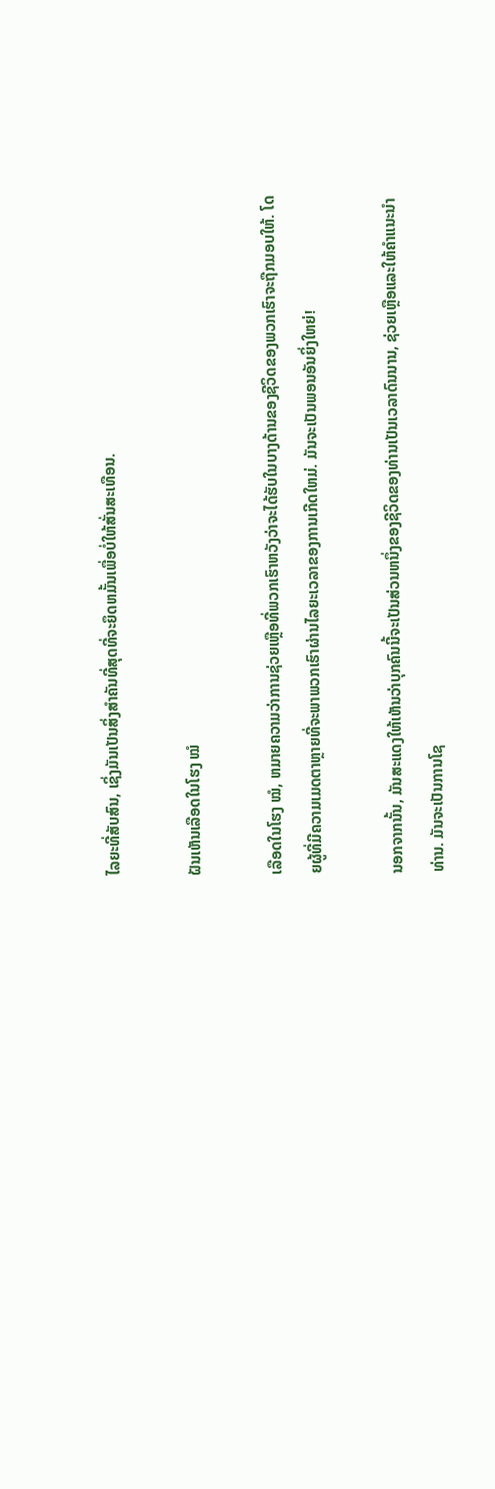ໄລຍະທີ່ສັບສົນ, ເຊິ່ງມັນເປັນສິ່ງສໍາຄັນທີ່ສຸດທີ່ຈະຍຶດຫມັ້ນເພື່ອບໍ່ໃຫ້ສັ່ນສະເທືອນ.

ຝັນເຫັນເລືອດໃນໂຮງ ໝໍ

ເລືອດໃນໂຮງ ໝໍ, ຫມາຍຄວາມວ່າການຊ່ວຍເຫຼືອທີ່ພວກເຮົາຫວັງວ່າຈະໄດ້ຮັບໃນບາງດ້ານຂອງຊີວິດຂອງພວກເຮົາຈະຖືກມອບໃຫ້. ໂດຍຜູ້ທີ່ມີຄວາມເມດຕາຫຼາຍທີ່ຈະພາພວກເຮົາຜ່ານໄລຍະເວລາຂອງການເກີດໃຫມ່. ມັນຈະເປັນພອນອັນຍິ່ງໃຫຍ່!

ນອກຈາກນັ້ນ, ມັນສະແດງໃຫ້ເຫັນວ່າບຸກຄົນນີ້ຈະເປັນສ່ວນຫນຶ່ງຂອງຊີວິດຂອງທ່ານເປັນເວລາດົນນານ, ຊ່ວຍເຫຼືອແລະໃຫ້ຄໍາແນະນໍາທ່ານ. ມັນຈະເປັນການໂຊ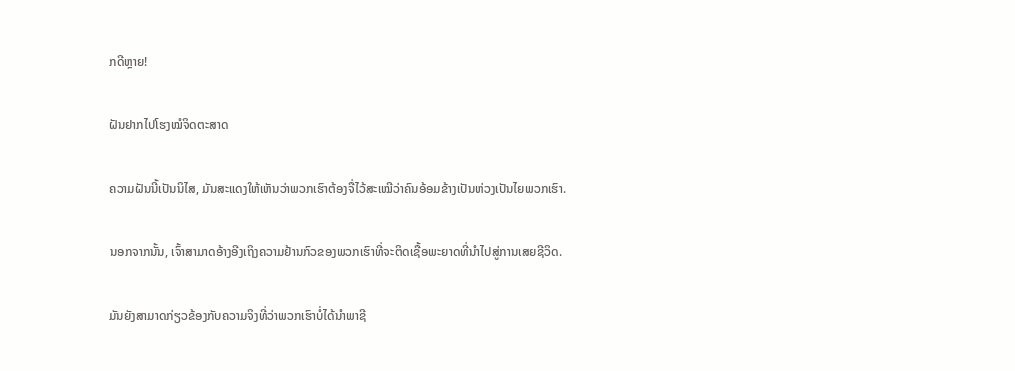ກດີຫຼາຍ!

ຝັນຢາກໄປໂຮງໝໍຈິດຕະສາດ

ຄວາມຝັນນີ້ເປັນນິໄສ, ມັນສະແດງໃຫ້ເຫັນວ່າພວກເຮົາຕ້ອງຈື່ໄວ້ສະເໝີວ່າຄົນອ້ອມຂ້າງເປັນຫ່ວງເປັນໄຍພວກເຮົາ.

ນອກຈາກນັ້ນ, ເຈົ້າສາມາດອ້າງອີງເຖິງຄວາມຢ້ານກົວຂອງພວກເຮົາທີ່ຈະຕິດເຊື້ອພະຍາດທີ່ນໍາໄປສູ່ການເສຍຊີວິດ.

ມັນຍັງສາມາດກ່ຽວຂ້ອງກັບຄວາມຈິງທີ່ວ່າພວກເຮົາບໍ່ໄດ້ນໍາພາຊີ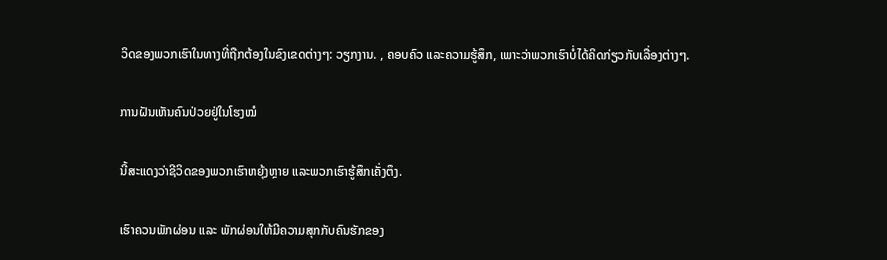ວິດຂອງພວກເຮົາໃນທາງທີ່ຖືກຕ້ອງໃນຂົງເຂດຕ່າງໆ: ວຽກງານ. , ຄອບຄົວ ແລະຄວາມຮູ້ສຶກ, ເພາະວ່າພວກເຮົາບໍ່ໄດ້ຄິດກ່ຽວກັບເລື່ອງຕ່າງໆ.

ການຝັນເຫັນຄົນປ່ວຍຢູ່ໃນໂຮງໝໍ

ນີ້ສະແດງວ່າຊີວິດຂອງພວກເຮົາຫຍຸ້ງຫຼາຍ ແລະພວກເຮົາຮູ້ສຶກເຄັ່ງຕຶງ.

ເຮົາຄວນພັກຜ່ອນ ແລະ ພັກຜ່ອນໃຫ້ມີຄວາມສຸກກັບຄົນຮັກຂອງ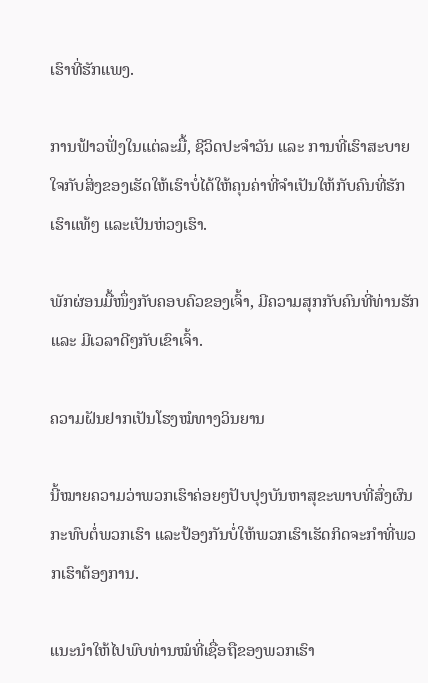ເຮົາທີ່ຮັກແພງ.

ການຟ້າວຟັ່ງໃນແຕ່ລະມື້, ຊີວິດປະຈຳວັນ ແລະ ການທີ່ເຮົາສະບາຍໃຈກັບສິ່ງຂອງເຮັດໃຫ້ເຮົາບໍ່ໄດ້ໃຫ້ຄຸນຄ່າທີ່ຈຳເປັນໃຫ້ກັບຄົນທີ່ຮັກເຮົາແທ້ໆ ແລະເປັນຫ່ວງເຮົາ.

ພັກຜ່ອນມື້ໜຶ່ງກັບຄອບຄົວຂອງເຈົ້າ, ມີຄວາມສຸກກັບຄົນທີ່ທ່ານຮັກ ແລະ ມີເວລາດີໆກັບເຂົາເຈົ້າ.

ຄວາມຝັນຢາກເປັນໂຮງໝໍທາງວິນຍານ

ນີ້ໝາຍຄວາມວ່າພວກເຮົາຄ່ອຍໆປັບປຸງບັນຫາສຸຂະພາບທີ່ສົ່ງຜົນກະທົບຕໍ່ພວກເຮົາ ແລະປ້ອງກັນບໍ່ໃຫ້ພວກເຮົາເຮັດກິດຈະກຳທີ່ພວກເຮົາຕ້ອງການ.

ແນະນຳໃຫ້ໄປພົບທ່ານໝໍທີ່ເຊື່ອຖືຂອງພວກເຮົາ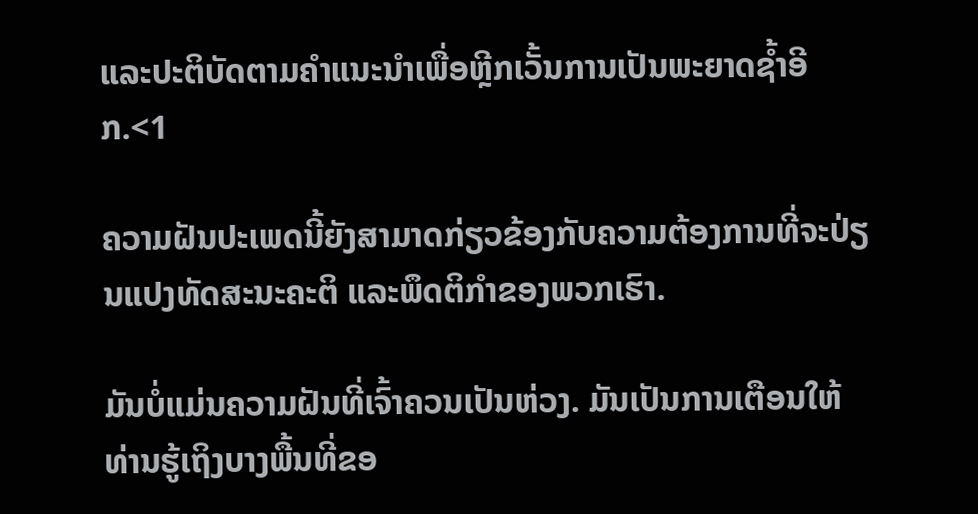ແລະປະຕິບັດຕາມຄຳແນະນຳເພື່ອຫຼີກເວັ້ນການເປັນພະຍາດຊ້ຳອີກ.<1

ຄວາມຝັນປະເພດນີ້ຍັງສາມາດກ່ຽວຂ້ອງກັບຄວາມຕ້ອງການທີ່ຈະປ່ຽນແປງທັດສະນະຄະຕິ ແລະພຶດຕິກໍາຂອງພວກເຮົາ.

ມັນບໍ່ແມ່ນຄວາມຝັນທີ່ເຈົ້າຄວນເປັນຫ່ວງ. ມັນເປັນການເຕືອນໃຫ້ທ່ານຮູ້ເຖິງບາງພື້ນທີ່ຂອ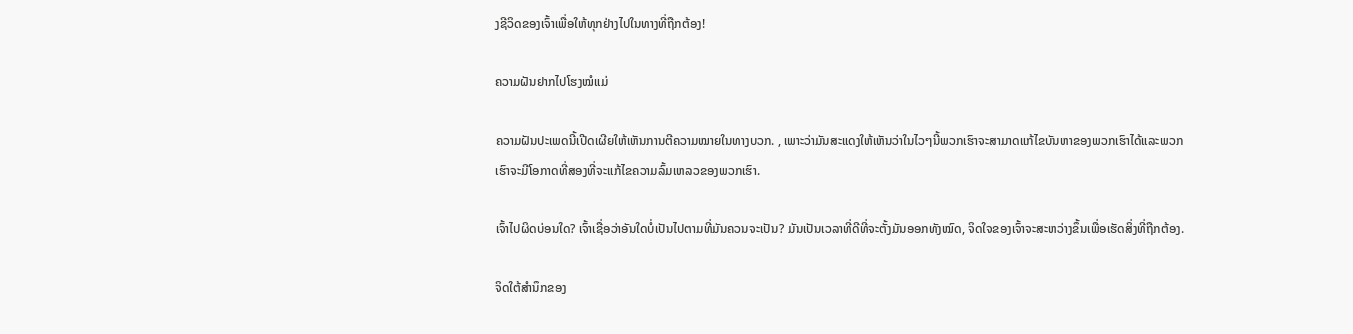ງຊີວິດຂອງເຈົ້າເພື່ອໃຫ້ທຸກຢ່າງໄປໃນທາງທີ່ຖືກຕ້ອງ!

ຄວາມຝັນຢາກໄປໂຮງໝໍແມ່

ຄວາມຝັນປະເພດນີ້ເປີດເຜີຍໃຫ້ເຫັນການຕີຄວາມໝາຍໃນທາງບວກ. , ເພາະວ່າມັນສະແດງໃຫ້ເຫັນວ່າໃນໄວໆນີ້ພວກເຮົາຈະສາມາດແກ້ໄຂບັນຫາຂອງພວກເຮົາໄດ້ແລະພວກເຮົາຈະມີໂອກາດທີ່ສອງທີ່ຈະແກ້ໄຂຄວາມລົ້ມເຫລວຂອງພວກເຮົາ.

ເຈົ້າໄປຜິດບ່ອນໃດ? ເຈົ້າເຊື່ອວ່າອັນໃດບໍ່ເປັນໄປຕາມທີ່ມັນຄວນຈະເປັນ? ມັນເປັນເວລາທີ່ດີທີ່ຈະຕັ້ງມັນອອກທັງໝົດ, ຈິດໃຈຂອງເຈົ້າຈະສະຫວ່າງຂຶ້ນເພື່ອເຮັດສິ່ງທີ່ຖືກຕ້ອງ.

ຈິດໃຕ້ສຳນຶກຂອງ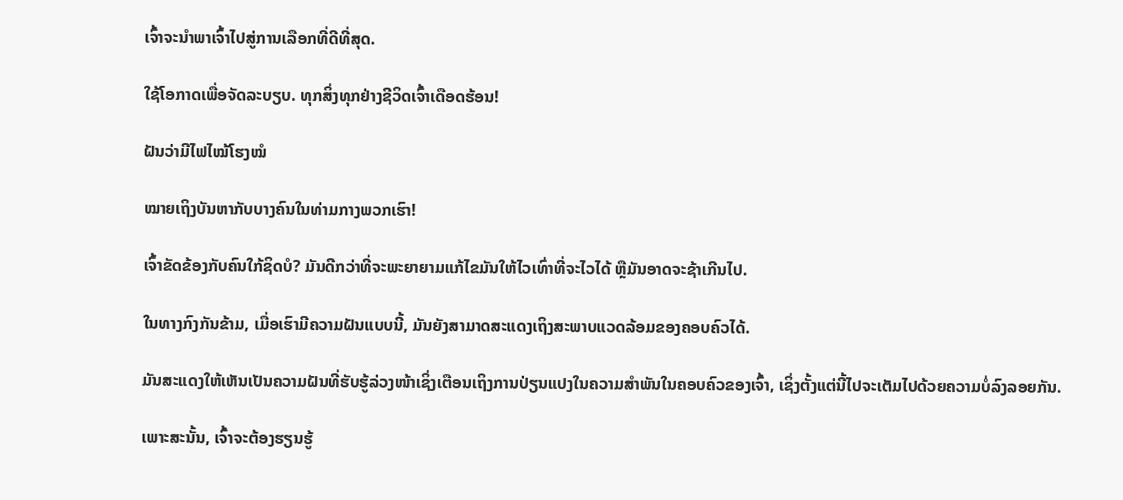ເຈົ້າຈະນຳພາເຈົ້າໄປສູ່ການເລືອກທີ່ດີທີ່ສຸດ.

ໃຊ້ໂອກາດເພື່ອຈັດລະບຽບ. ທຸກສິ່ງທຸກຢ່າງຊີວິດເຈົ້າເດືອດຮ້ອນ!

ຝັນວ່າມີໄຟໄໝ້ໂຮງໝໍ

ໝາຍເຖິງບັນຫາກັບບາງຄົນໃນທ່າມກາງພວກເຮົາ!

ເຈົ້າຂັດຂ້ອງກັບຄົນໃກ້ຊິດບໍ? ມັນດີກວ່າທີ່ຈະພະຍາຍາມແກ້ໄຂມັນໃຫ້ໄວເທົ່າທີ່ຈະໄວໄດ້ ຫຼືມັນອາດຈະຊ້າເກີນໄປ.

ໃນທາງກົງກັນຂ້າມ, ເມື່ອເຮົາມີຄວາມຝັນແບບນີ້, ມັນຍັງສາມາດສະແດງເຖິງສະພາບແວດລ້ອມຂອງຄອບຄົວໄດ້.

ມັນສະແດງໃຫ້ເຫັນເປັນຄວາມຝັນທີ່ຮັບຮູ້ລ່ວງໜ້າເຊິ່ງເຕືອນເຖິງການປ່ຽນແປງໃນຄວາມສຳພັນໃນຄອບຄົວຂອງເຈົ້າ, ເຊິ່ງຕັ້ງແຕ່ນີ້ໄປຈະເຕັມໄປດ້ວຍຄວາມບໍ່ລົງລອຍກັນ.

ເພາະສະນັ້ນ, ເຈົ້າຈະຕ້ອງຮຽນຮູ້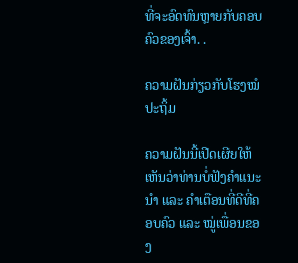ທີ່ຈະອົດທົນຫຼາຍກັບຄອບຄົວຂອງເຈົ້າ. .

ຄວາມຝັນກ່ຽວກັບໂຮງໝໍປະຖິ້ມ

ຄວາມຝັນນີ້ເປີດເຜີຍໃຫ້ເຫັນວ່າທ່ານບໍ່ຟັງຄຳແນະນຳ ແລະ ຄຳເຕືອນທີ່ດີທີ່ຄອບຄົວ ແລະ ໝູ່ເພື່ອນຂອງ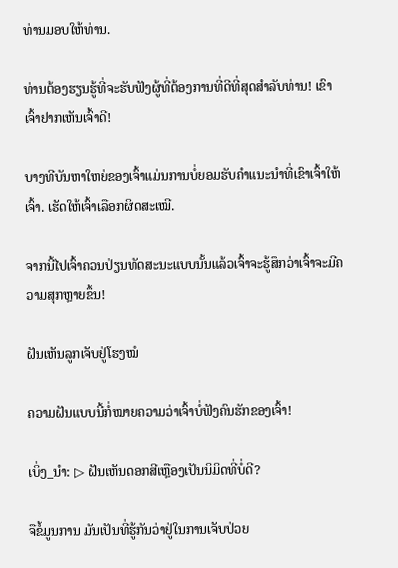ທ່ານມອບໃຫ້ທ່ານ.

ທ່ານຕ້ອງຮຽນຮູ້ທີ່ຈະຮັບຟັງຜູ້ທີ່ຕ້ອງການທີ່ດີທີ່ສຸດສໍາລັບທ່ານ! ເຂົາເຈົ້າຢາກເຫັນເຈົ້າດີ!

ບາງທີບັນຫາໃຫຍ່ຂອງເຈົ້າແມ່ນການບໍ່ຍອມຮັບຄຳແນະນຳທີ່ເຂົາເຈົ້າໃຫ້ເຈົ້າ. ເຮັດໃຫ້ເຈົ້າເລືອກຜິດສະເໝີ.

ຈາກນີ້ໄປເຈົ້າຄວນປ່ຽນທັດສະນະແບບນັ້ນແລ້ວເຈົ້າຈະຮູ້ສຶກວ່າເຈົ້າຈະມີຄວາມສຸກຫຼາຍຂຶ້ນ!

ຝັນເຫັນລູກເຈັບຢູ່ໂຮງໝໍ

ຄວາມຝັນແບບນີ້ກໍ່ໝາຍຄວາມວ່າເຈົ້າບໍ່ຟັງຄົນຮັກຂອງເຈົ້າ!

ເບິ່ງ_ນຳ: ▷ ຝັນເຫັນດອກສີເຫຼືອງເປັນນິມິດທີ່ບໍ່ດີ?

ຈືຂໍ້ມູນການ ມັນເປັນທີ່ຮູ້ກັນວ່າຢູ່ໃນການເຈັບປ່ວຍ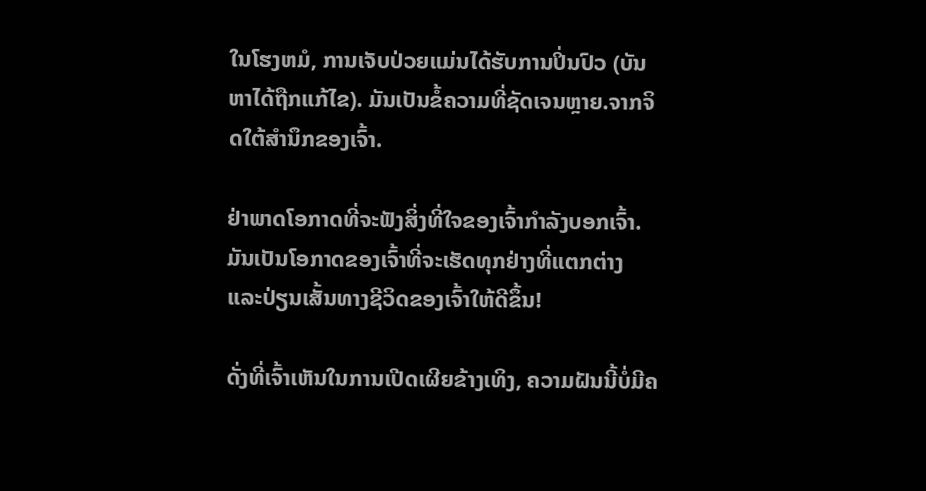ໃນໂຮງຫມໍ, ການເຈັບປ່ວຍແມ່ນໄດ້ຮັບການປິ່ນປົວ (ບັນຫາໄດ້ຖືກແກ້ໄຂ). ມັນເປັນຂໍ້ຄວາມທີ່ຊັດເຈນຫຼາຍ.ຈາກຈິດໃຕ້ສຳນຶກຂອງເຈົ້າ.

ຢ່າພາດໂອກາດທີ່ຈະຟັງສິ່ງທີ່ໃຈຂອງເຈົ້າກຳລັງບອກເຈົ້າ. ມັນເປັນໂອກາດຂອງເຈົ້າທີ່ຈະເຮັດທຸກຢ່າງທີ່ແຕກຕ່າງ ແລະປ່ຽນເສັ້ນທາງຊີວິດຂອງເຈົ້າໃຫ້ດີຂຶ້ນ!

ດັ່ງທີ່ເຈົ້າເຫັນໃນການເປີດເຜີຍຂ້າງເທິງ, ຄວາມຝັນນີ້ບໍ່ມີຄ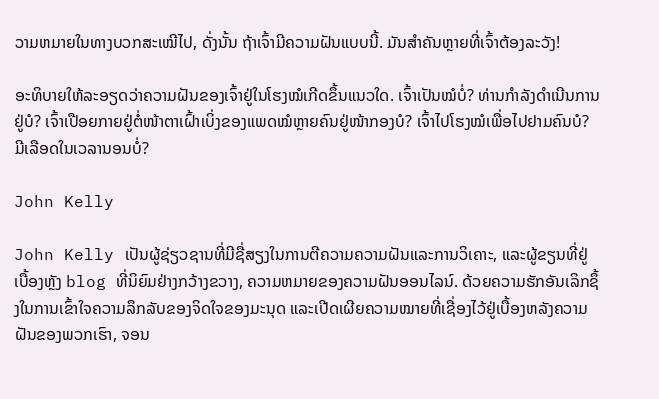ວາມຫມາຍໃນທາງບວກສະເໝີໄປ, ດັ່ງນັ້ນ ຖ້າເຈົ້າມີຄວາມຝັນແບບນີ້. ມັນສຳຄັນຫຼາຍທີ່ເຈົ້າຕ້ອງລະວັງ!

ອະທິບາຍໃຫ້ລະອຽດວ່າຄວາມຝັນຂອງເຈົ້າຢູ່ໃນໂຮງໝໍເກີດຂຶ້ນແນວໃດ. ເຈົ້າເປັນໝໍບໍ່? ທ່ານກໍາລັງດໍາເນີນການຢູ່ບໍ? ເຈົ້າເປືອຍກາຍຢູ່ຕໍ່ໜ້າຕາເຝົ້າເບິ່ງຂອງແພດໝໍຫຼາຍຄົນຢູ່ໜ້າກອງບໍ? ເຈົ້າໄປໂຮງໝໍເພື່ອໄປຢາມຄົນບໍ? ມີເລືອດໃນເວລານອນບໍ່?

John Kelly

John Kelly ເປັນຜູ້ຊ່ຽວຊານທີ່ມີຊື່ສຽງໃນການຕີຄວາມຄວາມຝັນແລະການວິເຄາະ, ແລະຜູ້ຂຽນທີ່ຢູ່ເບື້ອງຫຼັງ blog ທີ່ນິຍົມຢ່າງກວ້າງຂວາງ, ຄວາມຫມາຍຂອງຄວາມຝັນອອນໄລນ໌. ດ້ວຍຄວາມຮັກອັນເລິກຊຶ້ງໃນການເຂົ້າໃຈຄວາມລຶກລັບຂອງຈິດໃຈຂອງມະນຸດ ແລະເປີດເຜີຍຄວາມໝາຍທີ່ເຊື່ອງໄວ້ຢູ່ເບື້ອງຫລັງຄວາມຝັນຂອງພວກເຮົາ, ຈອນ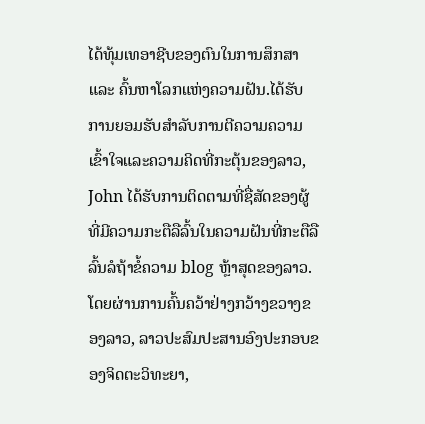ໄດ້ທຸ້ມເທອາຊີບຂອງຕົນໃນການສຶກສາ ແລະ ຄົ້ນຫາໂລກແຫ່ງຄວາມຝັນ.ໄດ້ຮັບການຍອມຮັບສໍາລັບການຕີຄວາມຄວາມເຂົ້າໃຈແລະຄວາມຄິດທີ່ກະຕຸ້ນຂອງລາວ, John ໄດ້ຮັບການຕິດຕາມທີ່ຊື່ສັດຂອງຜູ້ທີ່ມີຄວາມກະຕືລືລົ້ນໃນຄວາມຝັນທີ່ກະຕືລືລົ້ນລໍຖ້າຂໍ້ຄວາມ blog ຫຼ້າສຸດຂອງລາວ. ໂດຍຜ່ານການຄົ້ນຄວ້າຢ່າງກວ້າງຂວາງຂອງລາວ, ລາວປະສົມປະສານອົງປະກອບຂອງຈິດຕະວິທະຍາ,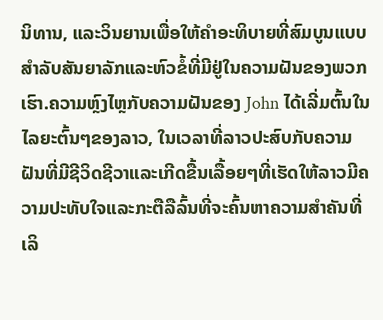ນິທານ, ແລະວິນຍານເພື່ອໃຫ້ຄໍາອະທິບາຍທີ່ສົມບູນແບບສໍາລັບສັນຍາລັກແລະຫົວຂໍ້ທີ່ມີຢູ່ໃນຄວາມຝັນຂອງພວກເຮົາ.ຄວາມຫຼົງໄຫຼກັບຄວາມຝັນຂອງ John ໄດ້ເລີ່ມຕົ້ນໃນໄລຍະຕົ້ນໆຂອງລາວ, ໃນເວລາທີ່ລາວປະສົບກັບຄວາມຝັນທີ່ມີຊີວິດຊີວາແລະເກີດຂື້ນເລື້ອຍໆທີ່ເຮັດໃຫ້ລາວມີຄວາມປະທັບໃຈແລະກະຕືລືລົ້ນທີ່ຈະຄົ້ນຫາຄວາມສໍາຄັນທີ່ເລິ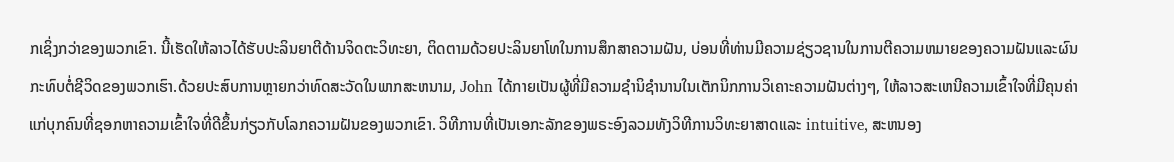ກເຊິ່ງກວ່າຂອງພວກເຂົາ. ນີ້ເຮັດໃຫ້ລາວໄດ້ຮັບປະລິນຍາຕີດ້ານຈິດຕະວິທະຍາ, ຕິດຕາມດ້ວຍປະລິນຍາໂທໃນການສຶກສາຄວາມຝັນ, ບ່ອນທີ່ທ່ານມີຄວາມຊ່ຽວຊານໃນການຕີຄວາມຫມາຍຂອງຄວາມຝັນແລະຜົນກະທົບຕໍ່ຊີວິດຂອງພວກເຮົາ.ດ້ວຍປະສົບການຫຼາຍກວ່າທົດສະວັດໃນພາກສະຫນາມ, John ໄດ້ກາຍເປັນຜູ້ທີ່ມີຄວາມຊໍານິຊໍານານໃນເຕັກນິກການວິເຄາະຄວາມຝັນຕ່າງໆ, ໃຫ້ລາວສະເຫນີຄວາມເຂົ້າໃຈທີ່ມີຄຸນຄ່າແກ່ບຸກຄົນທີ່ຊອກຫາຄວາມເຂົ້າໃຈທີ່ດີຂຶ້ນກ່ຽວກັບໂລກຄວາມຝັນຂອງພວກເຂົາ. ວິທີການທີ່ເປັນເອກະລັກຂອງພຣະອົງລວມທັງວິທີການວິທະຍາສາດແລະ intuitive, ສະຫນອງ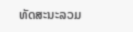ທັດສະນະລວມ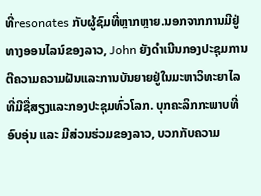ທີ່resonates ກັບຜູ້ຊົມທີ່ຫຼາກຫຼາຍ.ນອກຈາກການມີຢູ່ທາງອອນໄລນ໌ຂອງລາວ, John ຍັງດໍາເນີນກອງປະຊຸມການຕີຄວາມຄວາມຝັນແລະການບັນຍາຍຢູ່ໃນມະຫາວິທະຍາໄລທີ່ມີຊື່ສຽງແລະກອງປະຊຸມທົ່ວໂລກ. ບຸກຄະລິກກະພາບທີ່ອົບອຸ່ນ ແລະ ມີສ່ວນຮ່ວມຂອງລາວ, ບວກກັບຄວາມ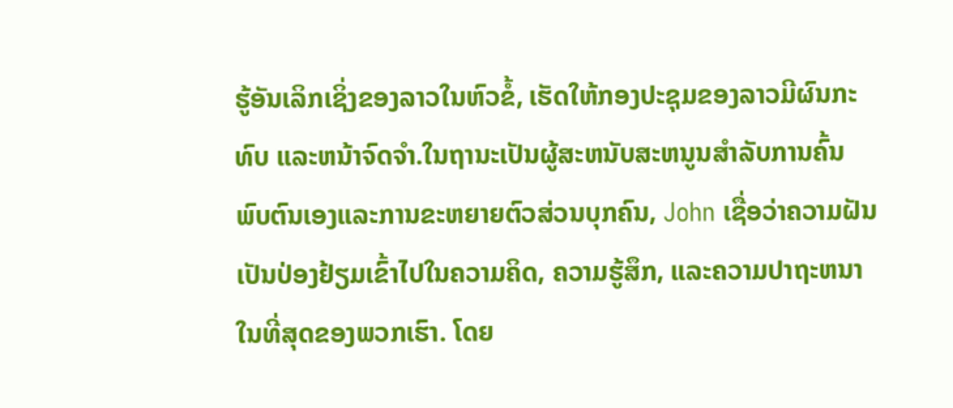ຮູ້ອັນເລິກເຊິ່ງຂອງລາວໃນຫົວຂໍ້, ເຮັດໃຫ້ກອງປະຊຸມຂອງລາວມີຜົນກະທົບ ແລະຫນ້າຈົດຈໍາ.ໃນຖານະເປັນຜູ້ສະຫນັບສະຫນູນສໍາລັບການຄົ້ນພົບຕົນເອງແລະການຂະຫຍາຍຕົວສ່ວນບຸກຄົນ, John ເຊື່ອວ່າຄວາມຝັນເປັນປ່ອງຢ້ຽມເຂົ້າໄປໃນຄວາມຄິດ, ຄວາມຮູ້ສຶກ, ແລະຄວາມປາຖະຫນາໃນທີ່ສຸດຂອງພວກເຮົາ. ໂດຍ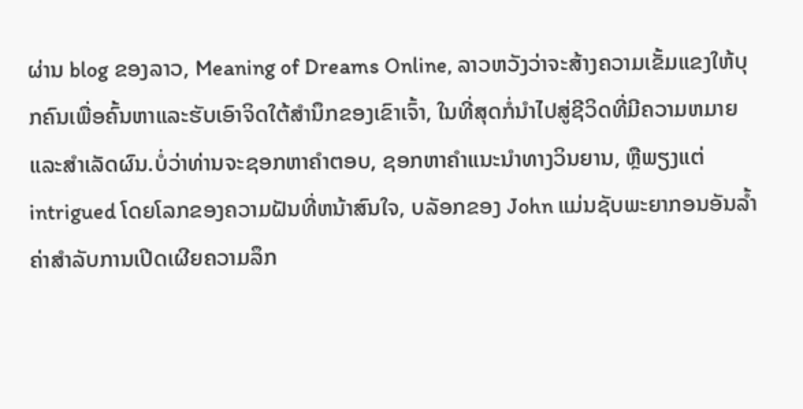ຜ່ານ blog ຂອງລາວ, Meaning of Dreams Online, ລາວຫວັງວ່າຈະສ້າງຄວາມເຂັ້ມແຂງໃຫ້ບຸກຄົນເພື່ອຄົ້ນຫາແລະຮັບເອົາຈິດໃຕ້ສໍານຶກຂອງເຂົາເຈົ້າ, ໃນທີ່ສຸດກໍ່ນໍາໄປສູ່ຊີວິດທີ່ມີຄວາມຫມາຍແລະສໍາເລັດຜົນ.ບໍ່ວ່າທ່ານຈະຊອກຫາຄໍາຕອບ, ຊອກຫາຄໍາແນະນໍາທາງວິນຍານ, ຫຼືພຽງແຕ່ intrigued ໂດຍໂລກຂອງຄວາມຝັນທີ່ຫນ້າສົນໃຈ, ບລັອກຂອງ John ແມ່ນຊັບພະຍາກອນອັນລ້ຳຄ່າສໍາລັບການເປີດເຜີຍຄວາມລຶກ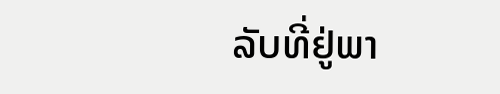ລັບທີ່ຢູ່ພາ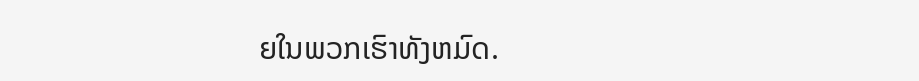ຍໃນພວກເຮົາທັງຫມົດ.